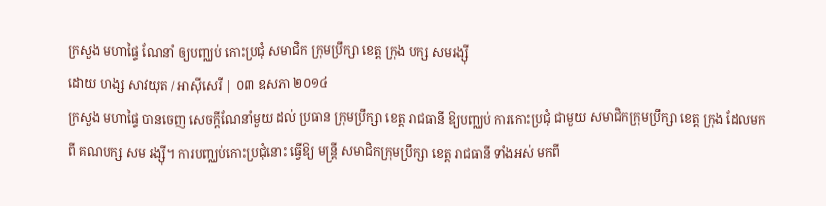ក្រសួង មហាផ្ទៃ ណែនាំ ឲ្យបញ្ឈប់ កោះប្រជុំ សមាជិក ក្រុមប្រឹក្សា ខេត្ត ក្រុង បក្ស សមរង្ស៊ី
ដោយ ហង្ស សាវយុត / អាស៊ីសេរី | ០៣ ឧសភា ២០១៤
ក្រសួង មហាផ្ទៃ បានចេញ សេចក្តីណែនាំមួយ ដល់ ប្រធាន ក្រុមប្រឹក្សា ខេត្ត រាជធានី ឱ្យបញ្ឈប់ ការកោះប្រជុំ ជាមួយ សមាជិកក្រុមប្រឹក្សា ខេត្ត ក្រុង ដែលមកពី គណបក្ស សម រង្ស៊ី។ ការបញ្ឈប់កោះប្រជុំនោះ ធ្វើឱ្យ មន្ត្រី សមាជិកក្រុមប្រឹក្សា ខេត្ត រាជធានី ទាំងអស់ មកពី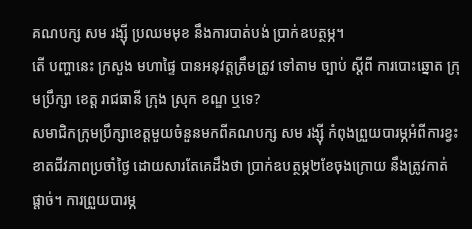គណបក្ស សម រង្ស៊ី ប្រឈមមុខ នឹងការបាត់បង់ ប្រាក់ឧបត្ថម្ភ។
តើ បញ្ហានេះ ក្រសួង មហាផ្ទៃ បានអនុវត្តត្រឹមត្រូវ ទៅតាម ច្បាប់ ស្ដីពី ការបោះឆ្នោត ក្រុមប្រឹក្សា ខេត្ត រាជធានី ក្រុង ស្រុក ខណ្ឌ ឬទេ?
សមាជិកក្រុមប្រឹក្សាខេត្តមួយចំនួនមកពីគណបក្ស សម រង្ស៊ី កំពុងព្រួយបារម្ភអំពីការខ្វះខាតជីវភាពប្រចាំថ្ងៃ ដោយសារតែគេដឹងថា ប្រាក់ឧបត្ថម្ភ២ខែចុងក្រោយ នឹងត្រូវកាត់ផ្ដាច់។ ការព្រួយបារម្ភ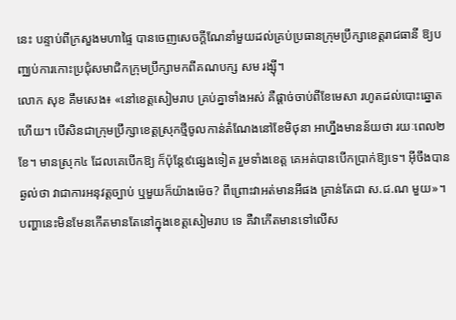នេះ បន្ទាប់ពីក្រសួងមហាផ្ទៃ បានចេញសេចក្តីណែនាំមួយដល់គ្រប់ប្រធានក្រុមប្រឹក្សាខេត្តរាជធានី ឱ្យបញ្ឈប់ការកោះប្រជុំសមាជិកក្រុមប្រឹក្សាមកពីគណបក្ស សម រង្ស៊ី។
លោក សុខ គឹមសេង៖ «នៅខេត្តសៀមរាប គ្រប់គ្នាទាំងអស់ គឺផ្ដាច់ចាប់ពីខែមេសា រហូតដល់បោះឆ្នោតហើយ។ បើសិនជាក្រុមប្រឹក្សាខេត្តស្រុកថ្មីចូលកាន់តំណែងនៅខែមិថុនា អាហ្នឹងមានន័យថា រយៈពេល២ខែ។ មានស្រុក៤ ដែលគេបើកឱ្យ ក៏ប៉ុន្តែ៩ផ្សេងទៀត រួមទាំងខេត្ត គេអត់បានបើកប្រាក់ឱ្យទេ។ អ៊ីចឹងបានឆ្ងល់ថា វាជាការអនុវត្តច្បាប់ ឬមួយក៏យ៉ាងម៉េច? ពីព្រោះវាអត់មានអីផង គ្រាន់តែជា ស.ជ.ណ មួយ»។
បញ្ហានេះមិនមែនកើតមានតែនៅក្នុងខេត្តសៀមរាប ទេ គឺវាកើតមានទៅលើស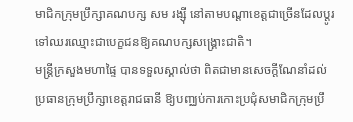មាជិកក្រុមប្រឹក្សាគណបក្ស សម រង្ស៊ី នៅតាមបណ្ដាខេត្តជាច្រើនដែលប្ដូរទៅឈរឈ្មោះជាបេក្ខជនឱ្យគណបក្សសង្គ្រោះជាតិ។
មន្ត្រីក្រសួងមហាផ្ទៃ បានទទួលស្គាល់ថា ពិតជាមានសេចក្តីណែនាំដល់ប្រធានក្រុមប្រឹក្សាខេត្តរាជធានី ឱ្យបញ្ឈប់ការកោះប្រជុំសមាជិកក្រុមប្រឹ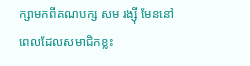ក្សាមកពីគណបក្ស សម រង្ស៊ី មែននៅពេលដែលសមាជិកខ្លះ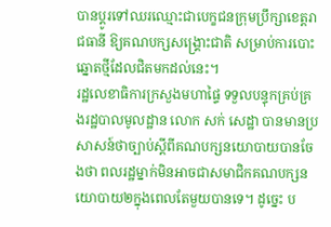បានប្ដូរទៅឈរឈ្មោះជាបេក្ខជនក្រុមប្រឹក្សាខេត្តរាជធានី ឱ្យគណបក្សសង្គ្រោះជាតិ សម្រាប់ការបោះឆ្នោតថ្មីដែលជិតមកដល់នេះ។
រដ្ឋលេខាធិការក្រសួងមហាផ្ទៃ ទទួលបន្ទុកគ្រប់គ្រងរដ្ឋបាលមូលដ្ឋាន លោក សក់ សេដ្ឋា បានមានប្រសាសន៍ថាច្បាប់ស្ដីពីគណបក្សនយោបាយបានចែងថា ពលរដ្ឋម្នាក់មិនអាចជាសមាជិកគណបក្សនយោបាយ២ក្នុងពេលតែមួយបានទេ។ ដូច្នេះ ប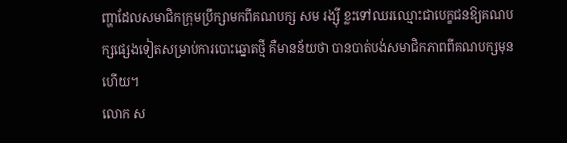ញ្ហាដែលសមាជិកក្រុមប្រឹក្សាមកពីគណបក្ស សម រង្ស៊ី ខ្លះទៅឈរឈ្មោះជាបេក្ខជនឱ្យគណបក្សផ្សេងទៀតសម្រាប់ការបោះឆ្នោតថ្មី គឺមានន័យថា បានបាត់បង់សមាជិកភាពពីគណបក្សមុនហើយ។
លោក ស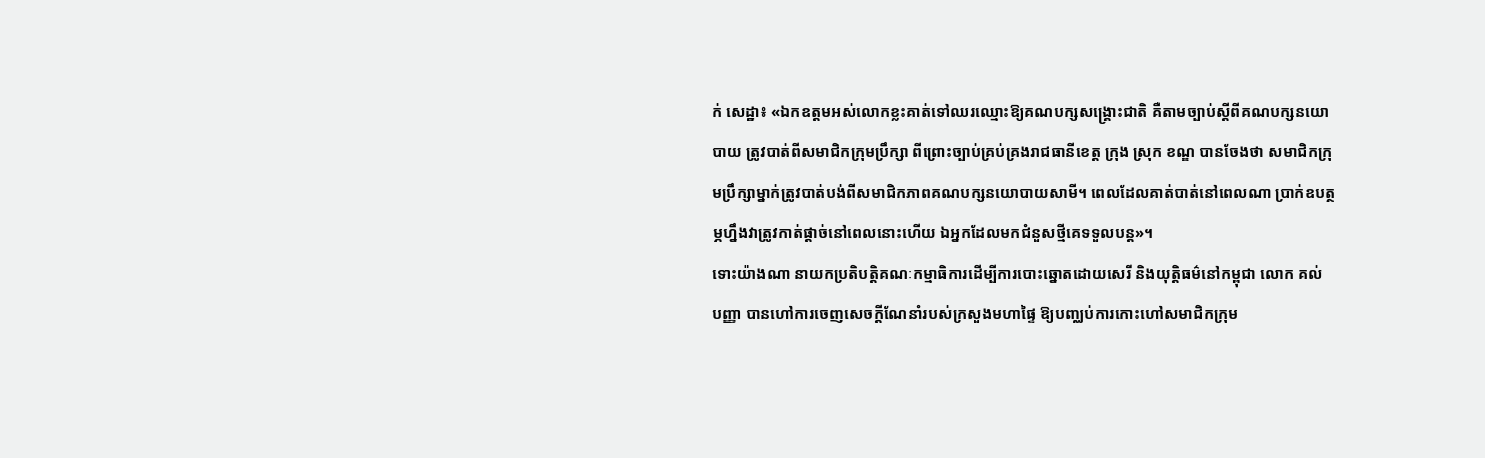ក់ សេដ្ឋា៖ «ឯកឧត្តមអស់លោកខ្លះគាត់ទៅឈរឈ្មោះឱ្យគណបក្សសង្គ្រោះជាតិ គឺតាមច្បាប់ស្ដីពីគណបក្សនយោបាយ ត្រូវបាត់ពីសមាជិកក្រុមប្រឹក្សា ពីព្រោះច្បាប់គ្រប់គ្រងរាជធានីខេត្ត ក្រុង ស្រុក ខណ្ឌ បានចែងថា សមាជិកក្រុមប្រឹក្សាម្នាក់ត្រូវបាត់បង់ពីសមាជិកភាពគណបក្សនយោបាយសាមី។ ពេលដែលគាត់បាត់នៅពេលណា ប្រាក់ឧបត្ថម្ភហ្នឹងវាត្រូវកាត់ផ្ដាច់នៅពេលនោះហើយ ឯអ្នកដែលមកជំនួសថ្មីគេទទួលបន្ត»។
ទោះយ៉ាងណា នាយកប្រតិបត្តិគណៈកម្មាធិការដើម្បីការបោះឆ្នោតដោយសេរី និងយុត្តិធម៌នៅកម្ពុជា លោក គល់ បញ្ញា បានហៅការចេញសេចក្តីណែនាំរបស់ក្រសួងមហាផ្ទៃ ឱ្យបញ្ឈប់ការកោះហៅសមាជិកក្រុម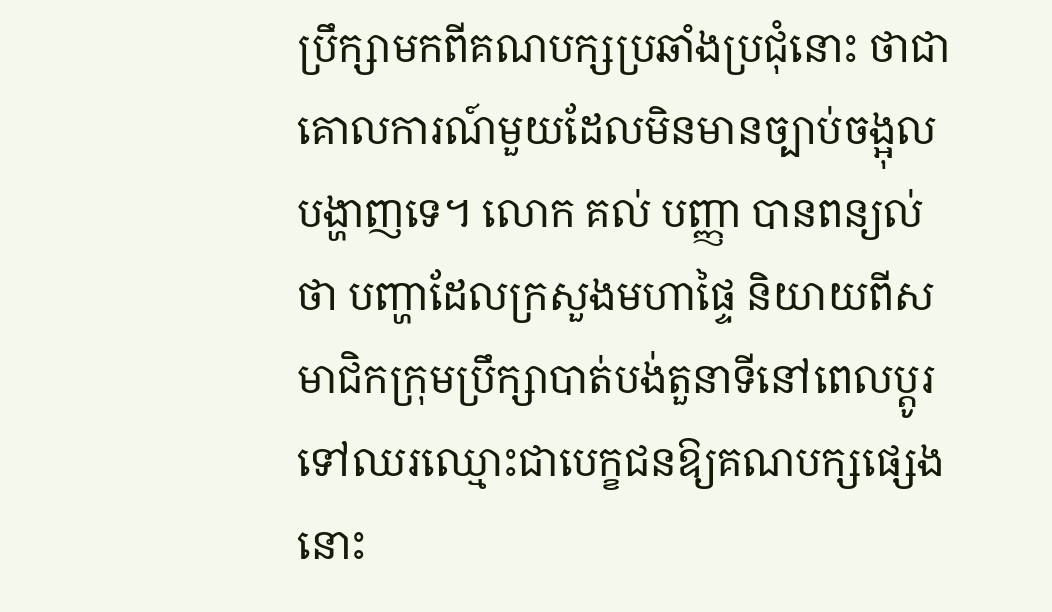ប្រឹក្សាមកពីគណបក្សប្រឆាំងប្រជុំនោះ ថាជាគោលការណ៍មួយដែលមិនមានច្បាប់ចង្អុលបង្ហាញទេ។ លោក គល់ បញ្ញា បានពន្យល់ថា បញ្ហាដែលក្រសួងមហាផ្ទៃ និយាយពីសមាជិកក្រុមប្រឹក្សាបាត់បង់តួនាទីនៅពេលប្ដូរទៅឈរឈ្មោះជាបេក្ខជនឱ្យគណបក្សផ្សេងនោះ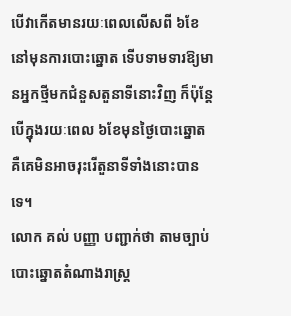បើវាកើតមានរយៈពេលលើសពី ៦ខែ នៅមុនការបោះឆ្នោត ទើបទាមទារឱ្យមានអ្នកថ្មីមកជំនួសតួនាទីនោះវិញ ក៏ប៉ុន្តែបើក្នុងរយៈពេល ៦ខែមុនថ្ងៃបោះឆ្នោត គឺគេមិនអាចរុះរើតួនាទីទាំងនោះបានទេ។
លោក គល់ បញ្ញា បញ្ជាក់ថា តាមច្បាប់បោះឆ្នោតតំណាងរាស្ត្រ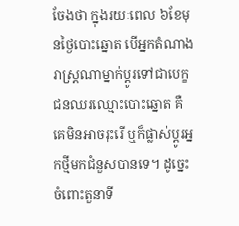ចែងថា ក្នុងរយៈពេល ៦ខែមុនថ្ងៃបោះឆ្នោត បើអ្នកតំណាងរាស្ត្រណាម្នាក់ប្ដូរទៅជាបេក្ខជនឈរឈ្មោះបោះឆ្នោត គឺគេមិនអាចរុះរើ ឬក៏ផ្លាស់ប្ដូរអ្នកថ្មីមកជំនួសបានទេ។ ដូច្នេះ ចំពោះតួនាទី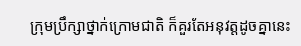ក្រុមប្រឹក្សាថ្នាក់ក្រោមជាតិ ក៏គួរតែអនុវត្តដូចគ្នានេះ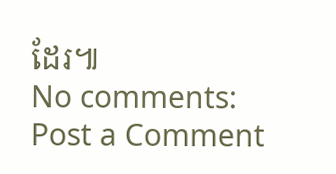ដែរ៕
No comments:
Post a Comment